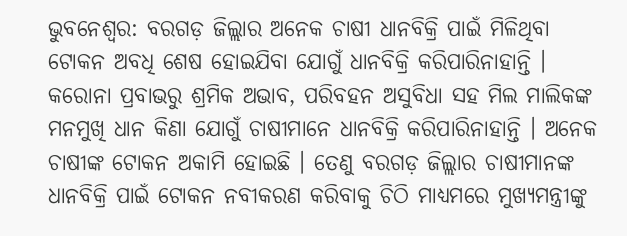ଭୁବନେଶ୍ୱର: ବରଗଡ଼ ଜିଲ୍ଲାର ଅନେକ ଚାଷୀ ଧାନବିକ୍ରି ପାଇଁ ମିଳିଥିବା ଟୋକନ ଅବଧି ଶେଷ ହୋଇଯିବା ଯୋଗୁଁ ଧାନବିକ୍ରି କରିପାରିନାହାନ୍ତି । କରୋନା ପ୍ରବାଭରୁ ଶ୍ରମିକ ଅଭାବ, ପରିବହନ ଅସୁବିଧା ସହ ମିଲ ମାଲିକଙ୍କ ମନମୁଖି ଧାନ କିଣା ଯୋଗୁଁ ଚାଷୀମାନେ ଧାନବିକ୍ରି କରିପାରିନାହାନ୍ତି । ଅନେକ ଚାଷୀଙ୍କ ଟୋକନ ଅକାମି ହୋଇଛି । ତେଣୁ ବରଗଡ଼ ଜିଲ୍ଲାର ଚାଷୀମାନଙ୍କ ଧାନବିକ୍ରି ପାଇଁ ଟୋକନ ନବୀକରଣ କରିବାକୁ ଚିଠି ମାଧ୍ୟମରେ ମୁଖ୍ୟମନ୍ତ୍ରୀଙ୍କୁ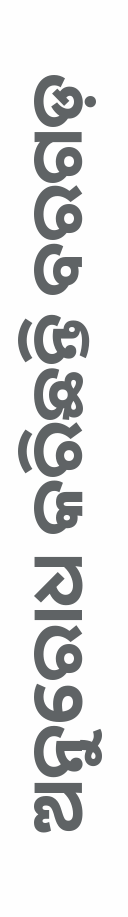ଅନୁରୋଧ କରିଛନ୍ତି ବରଗଡ଼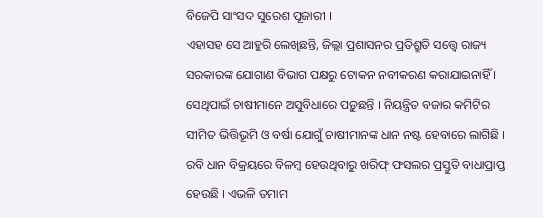ବିଜେପି ସାଂସଦ ସୁରେଶ ପୂଜାରୀ ।
ଏହାସହ ସେ ଆହୁରି ଲେଖିଛନ୍ତି, ଜିଲ୍ଲା ପ୍ରଶାସନର ପ୍ରତିଶ୍ରୁତି ସତ୍ତ୍ୱେ ରାଜ୍ୟ ସରକାରଙ୍କ ଯୋଗାଣ ବିଭାଗ ପକ୍ଷରୁ ଟୋକନ ନବୀକରଣ କରାଯାଇନାହିଁ । ସେଥିପାଇଁ ଚାଷୀମାନେ ଅସୁବିଧାରେ ପଡ଼ୁଛନ୍ତି । ନିୟନ୍ତ୍ରିତ ବଜାର କମିଟିର ସୀମିତ ଭିତ୍ତିଭୂମି ଓ ବର୍ଷା ଯୋଗୁଁ ଚାଷୀମାନଙ୍କ ଧାନ ନଷ୍ଟ ହେବାରେ ଲାଗିଛି । ରବି ଧାନ ବିକ୍ରୟରେ ବିଳମ୍ବ ହେଉଥିବାରୁ ଖରିଫ୍ ଫସଲର ପ୍ରସ୍ତୁତି ବାଧାପ୍ରାପ୍ତ ହେଉଛି । ଏଭଳି ତମାମ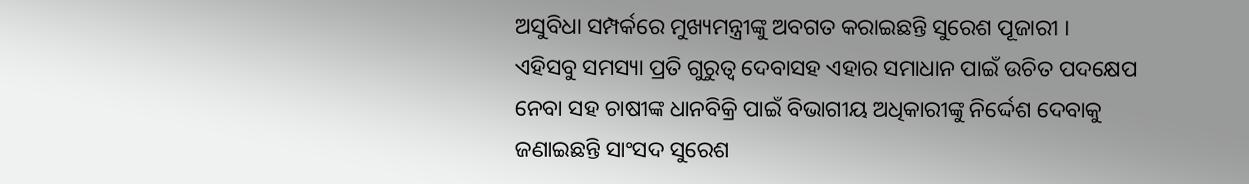ଅସୁବିଧା ସମ୍ପର୍କରେ ମୁଖ୍ୟମନ୍ତ୍ରୀଙ୍କୁ ଅବଗତ କରାଇଛନ୍ତି ସୁରେଶ ପୂଜାରୀ ।
ଏହିସବୁ ସମସ୍ୟା ପ୍ରତି ଗୁରୁତ୍ୱ ଦେବାସହ ଏହାର ସମାଧାନ ପାଇଁ ଉଚିତ ପଦକ୍ଷେପ ନେବା ସହ ଚାଷୀଙ୍କ ଧାନବିକ୍ରି ପାଇଁ ବିଭାଗୀୟ ଅଧିକାରୀଙ୍କୁ ନିର୍ଦ୍ଦେଶ ଦେବାକୁ ଜଣାଇଛନ୍ତି ସାଂସଦ ସୁରେଶ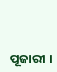ପୂଜାରୀ ।